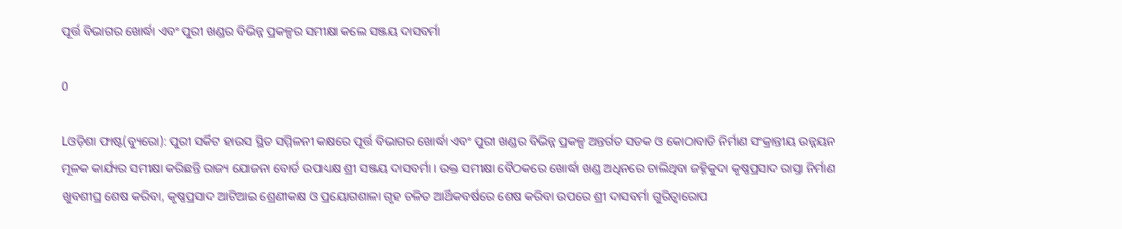ପୂର୍ତ୍ତ ବିଭାଗର ଖୋର୍ଦ୍ଧା ଏବଂ ପୁରୀ ଖଣ୍ଡର ବିଭିନ୍ନ ପ୍ରକଳ୍ପର ସମୀକ୍ଷା କଲେ ସଞ୍ଜୟ ଦାସବର୍ମା

0

Lଓଡ଼ିଶା ଫାଷ୍ଟ(ବ୍ୟୁରୋ): ପୁରୀ ସର୍କିଟ ହାଉସ ସ୍ଥିତ ସମ୍ମିଳନୀ କକ୍ଷରେ ପୂର୍ତ୍ତ ବିଭାଗର ଖୋର୍ଦ୍ଧା ଏବଂ ପୁରୀ ଖଣ୍ଡର ବିଭିନ୍ନ ପ୍ରକଳ୍ପ ଅନ୍ତର୍ଗତ ସଡକ ଓ କୋଠାବାଡି ନିର୍ମାଣ ସଂକ୍ରାନ୍ତୀୟ ଉନ୍ନୟନ ମୂଳକ କାର୍ଯ୍ୟର ସମୀକ୍ଷା କରିଛନ୍ତି ରାଜ୍ୟ ଯୋଜନା ବୋର୍ଡ ଉପାଧ୍ୟକ୍ଷ ଶ୍ରୀ ସଞ୍ଜୟ ଦାସବର୍ମା । ଉକ୍ତ ସମୀକ୍ଷା ବୈଠକରେ ଖୋର୍ଦ୍ଧା ଖଣ୍ଡ ଅଧିନରେ ଚାଲିଥିବା ଜହ୍ନିକୁଦା କୃଷ୍ଣପ୍ରସାଦ ରାସ୍ତା ନିର୍ମାଣ ଖୁବଶୀଘ୍ର ଶେଷ କରିବା, କୃଷ୍ଣପ୍ରସାଦ ଆଟିଆଇ ଶ୍ରେଣୀକକ୍ଷ ଓ ପ୍ରୟୋଗଶାଳା ଗୃହ ଚଳିତ ଆର୍ଥିକବର୍ଷରେ ଶେଷ କରିବା ଉପରେ ଶ୍ରୀ ଦାସବର୍ମା ଗୁରିତ୍ବାରୋପ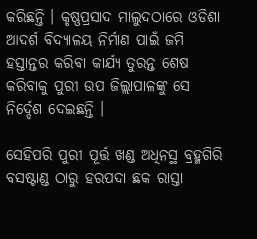କରିଛନ୍ତି । କୃଷ୍ଣପ୍ରସାଦ ମାଲୁଦଠାରେ ଓଡିଶା ଆଦର୍ଶ ବିଦ୍ୟାଳୟ ନିର୍ମାଣ ପାଇଁ ଜମି ହସ୍ତାନ୍ତର କରିବା କାର୍ଯ୍ୟ ତୁରନ୍ତ ଶେଷ କରିବାକୁ ପୁରୀ ଉପ ଜିଲ୍ଲାପାଳଙ୍କୁ ସେ ନିର୍ଦ୍ଦେଶ ଦେଇଛନ୍ତି ।

ସେହିପରି ପୁରୀ ପୂର୍ତ୍ତ ଖଣ୍ଡ ଅଧିନସ୍ଥ ବ୍ରହ୍ମଗିରି ବସଷ୍ଟାଣ୍ଡ ଠାରୁ ହରପଦା ଛକ ରାସ୍ତା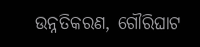ଉନ୍ନତିକରଣ, ଗୌରିଘାଟ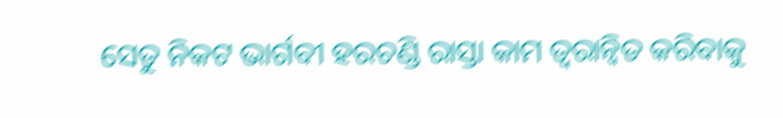ସେତୁ ନିକଟ ଭାର୍ଗବୀ ହରଚଣ୍ଡି ରାସ୍ତା କାମ ତ୍ବରାନ୍ବିତ କରିବାକୁ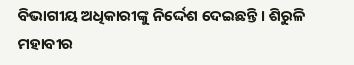ବିଭାଗୀୟ ଅଧିକାରୀଙ୍କୁ ନିର୍ଦ୍ଦେଶ ଦେଇଛନ୍ତି । ଶିରୁଳି ମହାବୀର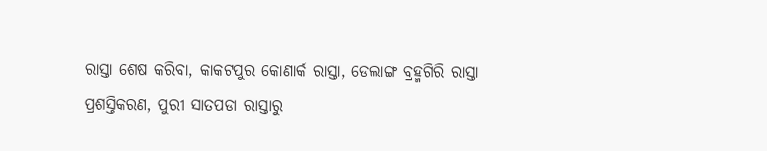ରାସ୍ତା ଶେଷ କରିବା, କାକଟପୁର କୋଣାର୍କ ରାସ୍ତା, ଡେଲାଙ୍ଗ ବ୍ରହ୍ମଗିରି ରାସ୍ତା ପ୍ରଶସ୍ତିକରଣ, ପୁରୀ ସାତପଡା ରାସ୍ତାରୁ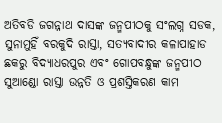ଅତିବଡି ଜଗନ୍ନାଥ ଦାସଙ୍କ ଜନ୍ମପୀଠକୁ ସଂଲଗ୍ନ ସଡକ, ସୁନାମୁହିଁ ବରକୁଦି ରାସ୍ତା, ସତ୍ୟବାଦୀର କଳାପାହାଡ ଛକରୁ ବିଦ୍ୟାଧରପୁର ଏବଂ ଗୋପବନ୍ଧୁଙ୍କ ଜନ୍ମପୀଠ ସୁଆଣ୍ଡୋ ରାସ୍ତା ଉନ୍ନତି ଓ ପ୍ରଶସ୍ତିକରଣ କାମ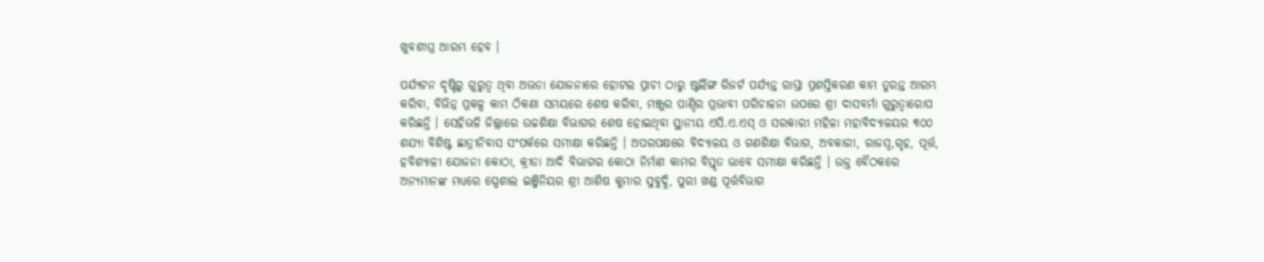ଖୁବଶୀଘ୍ର ଆରମ୍ଭ ହେବ ।

ପର୍ଯ୍ୟଟନ ଦୃଷ୍ଟିରୁ ଗୁରୁତ୍ବ ଥିବା ଅଭଡା ଯୋଜନାରେ ହୋଟଲ ପ୍ରାଚୀ ଠାରୁ ଷ୍ଟର୍ଲିଙ୍ଗ ରିଜର୍ଟ ପର୍ଯ୍ୟନ୍ତ ରାସ୍ତା ପ୍ରଶସ୍ତିକରଣ କାମ ତୁରନ୍ତ ଆରମ୍ଭ କରିବା, ବିଭିନ୍ନ ପ୍ରକଳ୍ପ କାମ ଠିକଣା ସମୟରେ ଶେଷ କରିବା, ମଞ୍ଜୁର ପାଣ୍ଠିର ପ୍ରଭାବୀ ପରିଚାଳନା ଉପରେ ଶ୍ରୀ ଦାସବର୍ମା ଗୁରୁତ୍ବାରୋପ କରିଛନ୍ତି । ସେହିଭଳି ଜିଲ୍ଲାରେ ଉଚ୍ଚଶିକ୍ଷା ବିଭାଗର ଶେଷ ହୋଇଥିବା ସ୍ଥାନୀୟ ଏସି.ଏ.ଏସ୍ ଓ ସରକାରୀ ମହିଳା ମହାବିଦ୍ୟାଳୟର ୩୦୦ ଶଯ୍ୟା ବିଶିଷ୍ଟ ଛାତ୍ରୀନିବାସ ସଂପର୍କରେ ସମୀକ୍ଷା କରିଛନ୍ତି । ଅପରପକ୍ଷରେ ବିଦ୍ୟାଳୟ ଓ ଗଣଶିକ୍ଷା ବିଭାଗ, ଅବକାରୀ, ରାଜସ୍ବ,ଗୃହ, ପୂର୍ତ୍ତ, ହବିଶ୍ୟାଳୀ ଯୋଜନା କୋଠା, କ୍ରୀଡା ଆଦି ବିଭାଗର କୋଠା ନିର୍ମାଣ କାମର ବିସ୍ତୃତ ଭାବେ ସମୀକ୍ଷା କରିଛନ୍ତି । ଉକ୍ତ ବୈଠକରେ ଅନ୍ୟମାନଙ୍କ ମଧ୍ୟରେ ସ୍ପେଶାଲ ଇଞ୍ଜିନିୟର ଶ୍ରୀ ଆଶିଷ କୁମାର ସୁବୁଦ୍ଧି, ପୁରୀ ଖଣ୍ଡ ପୂର୍ତ୍ତବିଭାଗ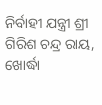ନିର୍ବାହୀ ଯନ୍ତ୍ରୀ ଶ୍ରୀ ଗିରିଶ ଚନ୍ଦ୍ର ରାୟ, ଖୋର୍ଦ୍ଧା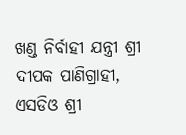ଖଣ୍ଡ ନିର୍ବାହୀ ଯନ୍ତ୍ରୀ ଶ୍ରୀ ଦୀପକ ପାଣିଗ୍ରାହୀ, ଏସଡିଓ ଶ୍ରୀ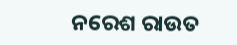ନରେଶ ରାଉତ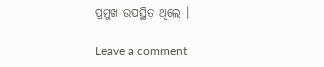ପ୍ରମୁଖ ଉପସ୍ଥିତ ଥିଲେ ।

Leave a comment